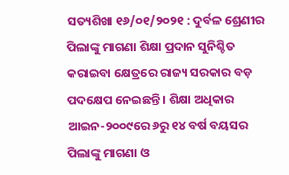ସତ୍ୟଶିଖା ୧୬/୦୧/୨୦୨୧ : ଦୁର୍ବଳ ଶ୍ରେଣୀର ପିଲାଙ୍କୁ ମାଗଣା ଶିକ୍ଷା ପ୍ରଦାନ ସୁନିଶ୍ଚିତ କରାଇବା କ୍ଷେତ୍ରରେ ରାଜ୍ୟ ସରକାର ବଡ଼ ପଦକ୍ଷେପ ନେଇଛନ୍ତି । ଶିକ୍ଷା ଅଧିକାର ଆଇନ-୨୦୦୯ରେ ୬ରୁ ୧୪ ବର୍ଷ ବୟସର ପିଲାଙ୍କୁ ମାଗଣା ଓ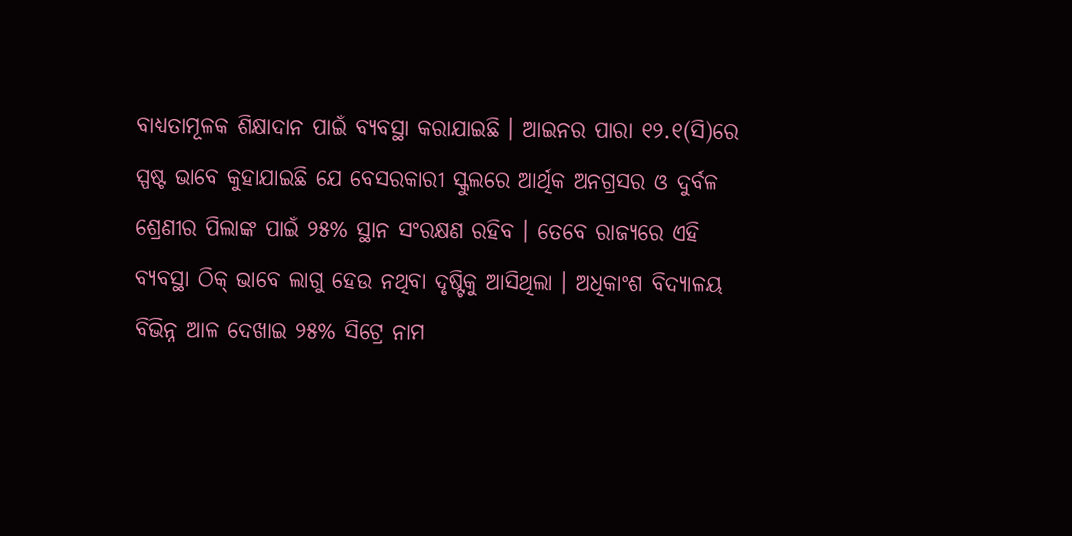ବାଧ୍ୟତାମୂଳକ ଶିକ୍ଷାଦାନ ପାଇଁ ବ୍ୟବସ୍ଥା କରାଯାଇଛି । ଆଇନର ପାରା ୧୨.୧(ସି)ରେ ସ୍ପଷ୍ଟ ଭାବେ କୁହାଯାଇଛି ଯେ ବେସରକାରୀ ସ୍କୁଲରେ ଆର୍ଥିକ ଅନଗ୍ରସର ଓ ଦୁର୍ବଳ ଶ୍ରେଣୀର ପିଲାଙ୍କ ପାଇଁ ୨୫% ସ୍ଥାନ ସଂରକ୍ଷଣ ରହିବ । ତେବେ ରାଜ୍ୟରେ ଏହି ବ୍ୟବସ୍ଥା ଠିକ୍ ଭାବେ ଲାଗୁ ହେଉ ନଥିବା ଦୃଷ୍ଟିକୁ ଆସିଥିଲା । ଅଧିକାଂଶ ବିଦ୍ୟାଳୟ ବିଭିନ୍ନ ଆଳ ଦେଖାଇ ୨୫% ସିଟ୍ରେ ନାମ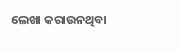ଲେଖା କରାଉନଥିବା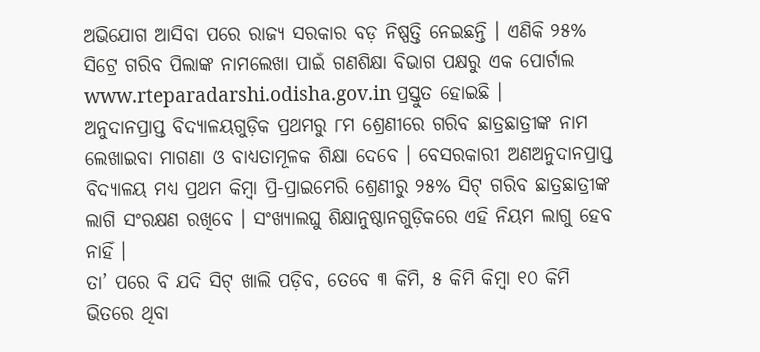ଅଭିଯୋଗ ଆସିବା ପରେ ରାଜ୍ୟ ସରକାର ବଡ଼ ନିଷ୍ପତ୍ତି ନେଇଛନ୍ତି । ଏଣିକି ୨୫% ସିଟ୍ରେ ଗରିବ ପିଲାଙ୍କ ନାମଲେଖା ପାଇଁ ଗଣଶିକ୍ଷା ବିଭାଗ ପକ୍ଷରୁ ଏକ ପୋର୍ଟାଲ www.rteparadarshi.odisha.gov.in ପ୍ରସ୍ତୁତ ହୋଇଛି ।
ଅନୁଦାନପ୍ରାପ୍ତ ବିଦ୍ୟାଳୟଗୁଡ଼ିକ ପ୍ରଥମରୁ ୮ମ ଶ୍ରେଣୀରେ ଗରିବ ଛାତ୍ରଛାତ୍ରୀଙ୍କ ନାମ ଲେଖାଇବା ମାଗଣା ଓ ବାଧ୍ୟତାମୂଳକ ଶିକ୍ଷା ଦେବେ । ବେସରକାରୀ ଅଣଅନୁଦାନପ୍ରାପ୍ତ ବିଦ୍ୟାଳୟ ମଧ୍ୟ ପ୍ରଥମ କିମ୍ବା ପ୍ରି-ପ୍ରାଇମେରି ଶ୍ରେଣୀରୁ ୨୫% ସିଟ୍ ଗରିବ ଛାତ୍ରଛାତ୍ରୀଙ୍କ ଲାଗି ସଂରକ୍ଷଣ ରଖିବେ । ସଂଖ୍ୟାଲଘୁ ଶିକ୍ଷାନୁଷ୍ଠାନଗୁଡ଼ିକରେ ଏହି ନିୟମ ଲାଗୁ ହେବ ନାହିଁ ।
ତା’ ପରେ ବି ଯଦି ସିଟ୍ ଖାଲି ପଡ଼ିବ, ତେବେ ୩ କିମି, ୫ କିମି କିମ୍ବା ୧୦ କିମି ଭିତରେ ଥିବା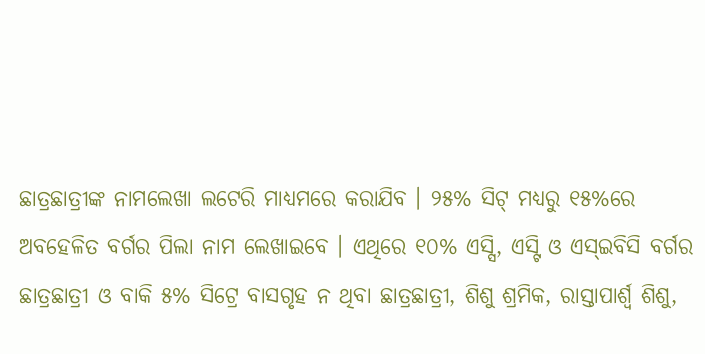ଛାତ୍ରଛାତ୍ରୀଙ୍କ ନାମଲେଖା ଲଟେରି ମାଧ୍ୟମରେ କରାଯିବ । ୨୫% ସିଟ୍ ମଧ୍ୟରୁ ୧୫%ରେ ଅବହେଳିତ ବର୍ଗର ପିଲା ନାମ ଲେଖାଇବେ । ଏଥିରେ ୧୦% ଏସ୍ସି, ଏସ୍ଟି ଓ ଏସ୍ଇବିସି ବର୍ଗର ଛାତ୍ରଛାତ୍ରୀ ଓ ବାକି ୫% ସିଟ୍ରେ ବାସଗୃହ ନ ଥିବା ଛାତ୍ରଛାତ୍ରୀ, ଶିଶୁ ଶ୍ରମିକ, ରାସ୍ତାପାର୍ଶ୍ବ ଶିଶୁ,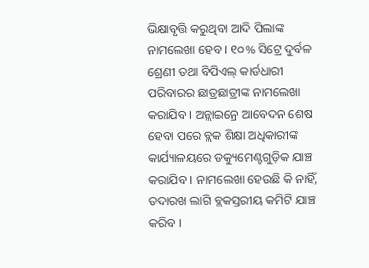ଭିକ୍ଷାବୃତ୍ତି କରୁଥିବା ଆଦି ପିଲାଙ୍କ ନାମଲେଖା ହେବ । ୧୦% ସିଟ୍ରେ ଦୁର୍ବଳ ଶ୍ରେଣୀ ତଥା ବିପିଏଲ୍ କାର୍ଡଧାରୀ ପରିବାରର ଛାତ୍ରଛାତ୍ରୀଙ୍କ ନାମଲେଖା କରାଯିବ । ଅନ୍ଲାଇନ୍ରେ ଆବେଦନ ଶେଷ ହେବା ପରେ ବ୍ଲକ ଶିକ୍ଷା ଅଧିକାରୀଙ୍କ କାର୍ଯ୍ୟାଳୟରେ ଡକ୍ୟୁମେଣ୍ଟଗୁଡ଼ିକ ଯାଞ୍ଚ କରାଯିବ । ନାମଲେଖା ହେଉଛି କି ନାହିଁ, ତଦାରଖ ଲାଗି ବ୍ଲକସ୍ତରୀୟ କମିଟି ଯାଞ୍ଚ କରିବ ।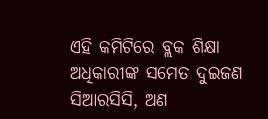ଏହି କମିଟିରେ ବ୍ଲକ ଶିକ୍ଷା ଅଧିକାରୀଙ୍କ ସମେତ ଦୁଇଜଣ ସିଆରସିସି, ଅଣ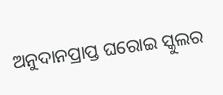ଅନୁଦାନପ୍ରାପ୍ତ ଘରୋଇ ସ୍କୁଲର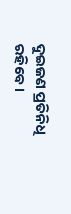ଦୁଇଜଣ ପ୍ରତିନିଧି ରହିବେ ।